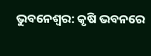ଭୁବନେଶ୍ବର: କୃଷି ଭବନରେ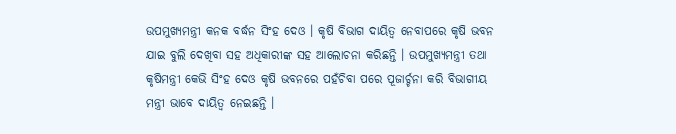ଉପମୁଖ୍ୟମନ୍ତ୍ରୀ କନକ ବର୍ଦ୍ଧନ ସିଂହ ଦେଓ । କୃଷି ବିଭାଗ ଦାୟିତ୍ୱ ନେବାପରେ କୃଷି ଭବନ ଯାଇ ବୁଲି ଦେଖିବା ସହ ଅଧିକାରୀଙ୍କ ସହ ଆଲୋଚନା କରିଛନ୍ତି । ଉପମୁଖ୍ୟମନ୍ତ୍ରୀ ତଥା କୃଷିମନ୍ତ୍ରୀ କେଭି ସିଂହ ଦେଓ କୃଷି ଭବନରେ ପହଁଚିବା ପରେ ପୂଜାର୍ଚ୍ଚନା କରି ବିଭାଗୀୟ ମନ୍ତ୍ରୀ ଭାବେ ଦାୟିତ୍ୱ ନେଇଛନ୍ତି ।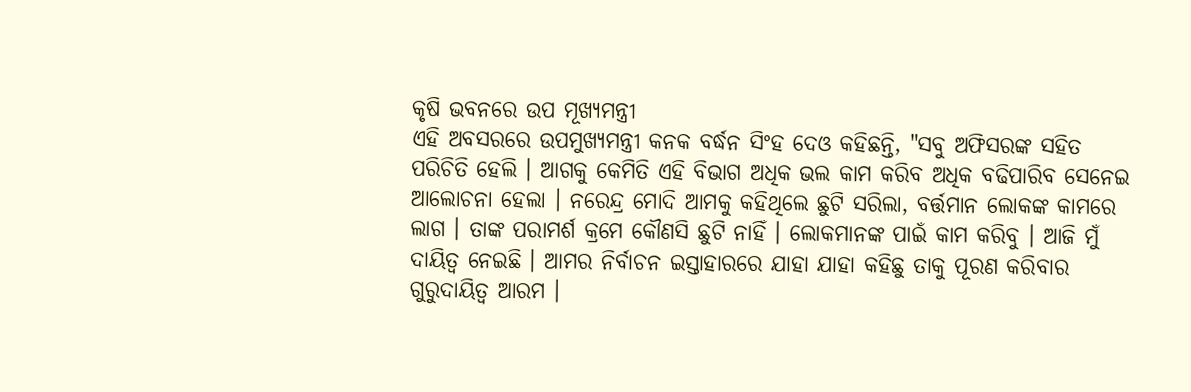କୃଷି ଭବନରେ ଉପ ମୂଖ୍ୟମନ୍ତ୍ରୀ
ଏହି ଅବସରରେ ଉପମୁଖ୍ୟମନ୍ତ୍ରୀ କନକ ବର୍ଦ୍ଧନ ସିଂହ ଦେଓ କହିଛନ୍ତି, "ସବୁ ଅଫିସରଙ୍କ ସହିତ ପରିଚିତି ହେଲି । ଆଗକୁ କେମିତି ଏହି ବିଭାଗ ଅଧିକ ଭଲ କାମ କରିବ ଅଧିକ ବଢିପାରିବ ସେନେଇ ଆଲୋଚନା ହେଲା । ନରେନ୍ଦ୍ର ମୋଦି ଆମକୁ କହିଥିଲେ ଛୁଟି ସରିଲା, ବର୍ତ୍ତମାନ ଲୋକଙ୍କ କାମରେ ଲାଗ । ତାଙ୍କ ପରାମର୍ଶ କ୍ରମେ କୌଣସି ଛୁଟି ନାହିଁ । ଲୋକମାନଙ୍କ ପାଇଁ କାମ କରିବୁ । ଆଜି ମୁଁ ଦାୟିତ୍ବ ନେଇଛି । ଆମର ନିର୍ବାଚନ ଇସ୍ତାହାରରେ ଯାହା ଯାହା କହିଛୁ ତାକୁ ପୂରଣ କରିବାର ଗୁରୁଦାୟିତ୍ବ ଆରମ ।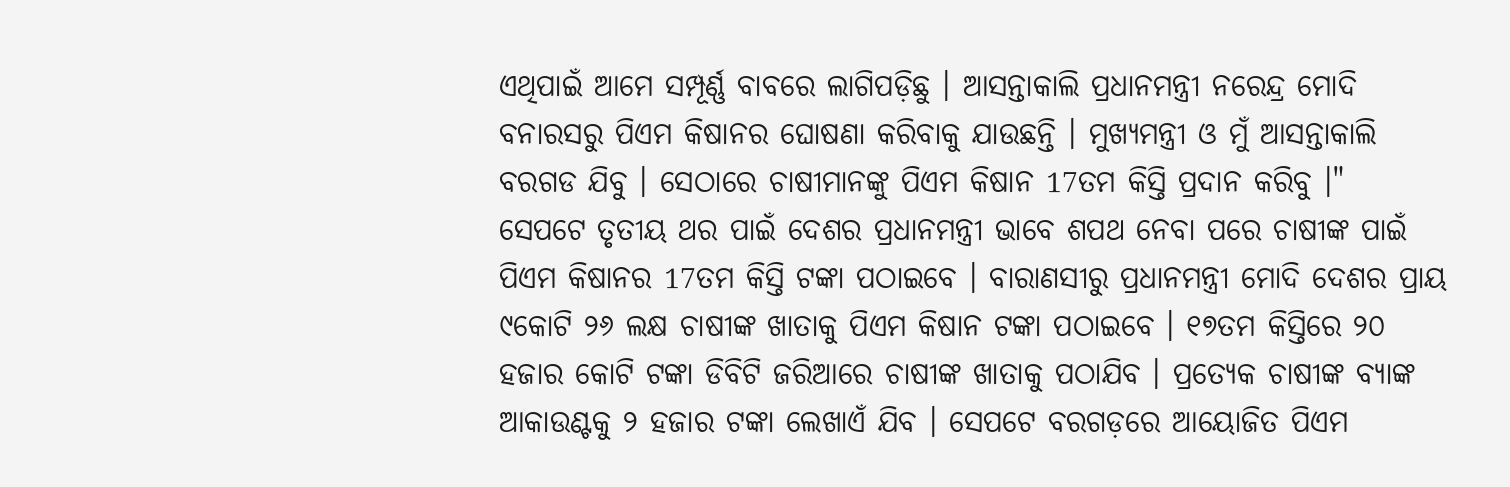ଏଥିପାଇଁ ଆମେ ସମ୍ପୂର୍ଣ୍ଣ ବାବରେ ଲାଗିପଡ଼ିଛୁ । ଆସନ୍ତାକାଲି ପ୍ରଧାନମନ୍ତ୍ରୀ ନରେନ୍ଦ୍ର ମୋଦି ବନାରସରୁ ପିଏମ କିଷାନର ଘୋଷଣା କରିବାକୁ ଯାଉଛନ୍ତି । ମୁଖ୍ୟମନ୍ତ୍ରୀ ଓ ମୁଁ ଆସନ୍ତାକାଲି ବରଗଡ ଯିବୁ । ସେଠାରେ ଚାଷୀମାନଙ୍କୁ ପିଏମ କିଷାନ 17ତମ କିସ୍ତି ପ୍ରଦାନ କରିବୁ ।"
ସେପଟେ ତୃତୀୟ ଥର ପାଇଁ ଦେଶର ପ୍ରଧାନମନ୍ତ୍ରୀ ଭାବେ ଶପଥ ନେବା ପରେ ଚାଷୀଙ୍କ ପାଇଁ ପିଏମ କିଷାନର 17ତମ କିସ୍ତି ଟଙ୍କା ପଠାଇବେ । ବାରାଣସୀରୁ ପ୍ରଧାନମନ୍ତ୍ରୀ ମୋଦି ଦେଶର ପ୍ରାୟ ୯କୋଟି ୨୬ ଲକ୍ଷ ଚାଷୀଙ୍କ ଖାତାକୁ ପିଏମ କିଷାନ ଟଙ୍କା ପଠାଇବେ । ୧୭ତମ କିସ୍ତିରେ ୨୦ ହଜାର କୋଟି ଟଙ୍କା ଡିବିଟି ଜରିଆରେ ଚାଷୀଙ୍କ ଖାତାକୁ ପଠାଯିବ । ପ୍ରତ୍ୟେକ ଚାଷୀଙ୍କ ବ୍ୟାଙ୍କ ଆକାଉଣ୍ଟକୁ ୨ ହଜାର ଟଙ୍କା ଲେଖାଏଁ ଯିବ । ସେପଟେ ବରଗଡ଼ରେ ଆୟୋଜିତ ପିଏମ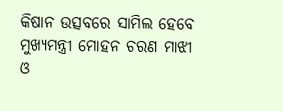କିଷାନ ଉତ୍ସବରେ ସାମିଲ ହେବେ ମୁଖ୍ୟମନ୍ତ୍ରୀ ମୋହନ ଚରଣ ମାଝୀ ଓ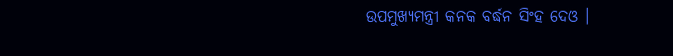ଉପମୁଖ୍ୟମନ୍ତ୍ରୀ କନକ ବର୍ଦ୍ଧନ ସିଂହ ଦେଓ ।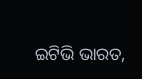ଇଟିଭି ଭାରତ,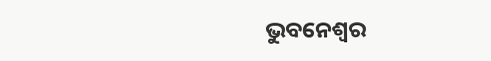ଭୁବନେଶ୍ବର